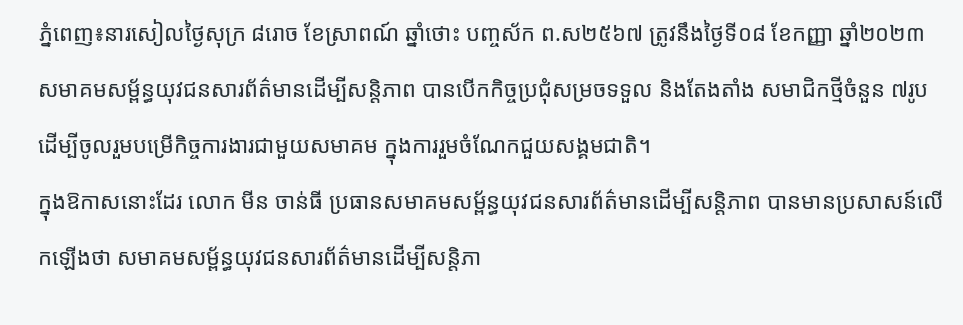ភ្នំពេញ៖នារសៀលថ្ងៃសុក្រ ៨រោច ខែស្រាពណ៍ ឆ្នាំថោះ បញ្ចស័ក ព.ស២៥៦៧ ត្រូវនឹងថ្ងៃទី០៨ ខែកញ្ញា ឆ្នាំ២០២៣ សមាគមសម្ព័ន្ធយុវជនសារព័ត៌មានដើម្បីសន្តិភាព បានបើកកិច្ចប្រជុំសម្រចទទួល និងតែងតាំង សមាជិកថ្មីចំនួន ៧រូប ដើម្បីចូលរួមបម្រើកិច្ចការងារជាមួយសមាគម ក្នុងការរួមចំណែកជួយសង្គមជាតិ។
ក្នុងឱកាសនោះដែរ លោក មីន ចាន់ធី ប្រធានសមាគមសម្ព័ន្ធយុវជនសារព័ត៌មានដើម្បីសន្តិភាព បានមានប្រសាសន៍លើកឡើងថា សមាគមសម្ព័ន្ធយុវជនសារព័ត៌មានដើម្បីសន្តិភា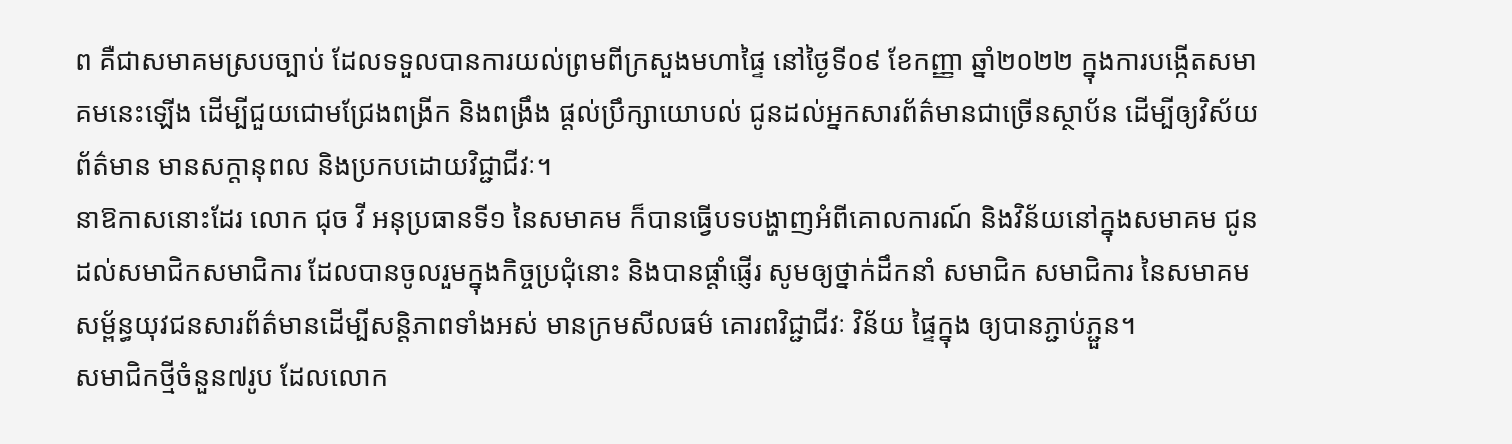ព គឺជាសមាគមស្របច្បាប់ ដែលទទួលបានការយល់ព្រមពីក្រសួងមហាផ្ទៃ នៅថ្ងៃទី០៩ ខែកញ្ញា ឆ្នាំ២០២២ ក្នុងការបង្កើតសមាគមនេះឡើង ដើម្បីជួយជោមជ្រែងពង្រីក និងពង្រឹង ផ្តល់ប្រឹក្សាយោបល់ ជូនដល់អ្នកសារព័ត៌មានជាច្រើនស្ថាប័ន ដើម្បីឲ្យវិស័យព័ត៌មាន មានសក្តានុពល និងប្រកបដោយវិជ្ជាជីវៈ។
នាឱកាសនោះដែរ លោក ជុច វី អនុប្រធានទី១ នៃសមាគម ក៏បានធ្វើបទបង្ហាញអំពីគោលការណ៍ និងវិន័យនៅក្នុងសមាគម ជូនដល់សមាជិកសមាជិការ ដែលបានចូលរួមក្នុងកិច្ចប្រជុំនោះ និងបានផ្តាំផ្ញើរ សូមឲ្យថ្នាក់ដឹកនាំ សមាជិក សមាជិការ នៃសមាគមសម្ព័ន្ធយុវជនសារព័ត៌មានដើម្បីសន្តិភាពទាំងអស់ មានក្រមសីលធម៌ គោរពវិជ្ជាជីវៈ វិន័យ ផ្ទៃក្នុង ឲ្យបានភ្ជាប់ភ្ជួន។
សមាជិកថ្មីចំនួន៧រូប ដែលលោក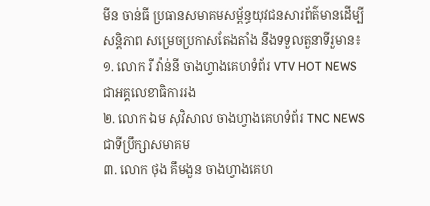មីន ចាន់ធី ប្រធានសមាគមសម្ព័ន្ធយុវជនសារព័ត៌មានដើម្បីសន្តិភាព សម្រេចប្រកាសតែងតាំង នឹងទទួលតួនាទីរួមាន៖
១. លោក រី វ៉ាន់នី ចាងហ្វាងគេហទំព័រ VTV HOT NEWS ជាអគ្គលេខាធិការរង
២. លោក ឯម សុវិសាល ចាងហ្វាងគេហទំព័រ TNC NEWS ជាទីប្រឹក្សាសមាគម
៣. លោក ថុង គឹមងួន ចាងហ្វាងគេហ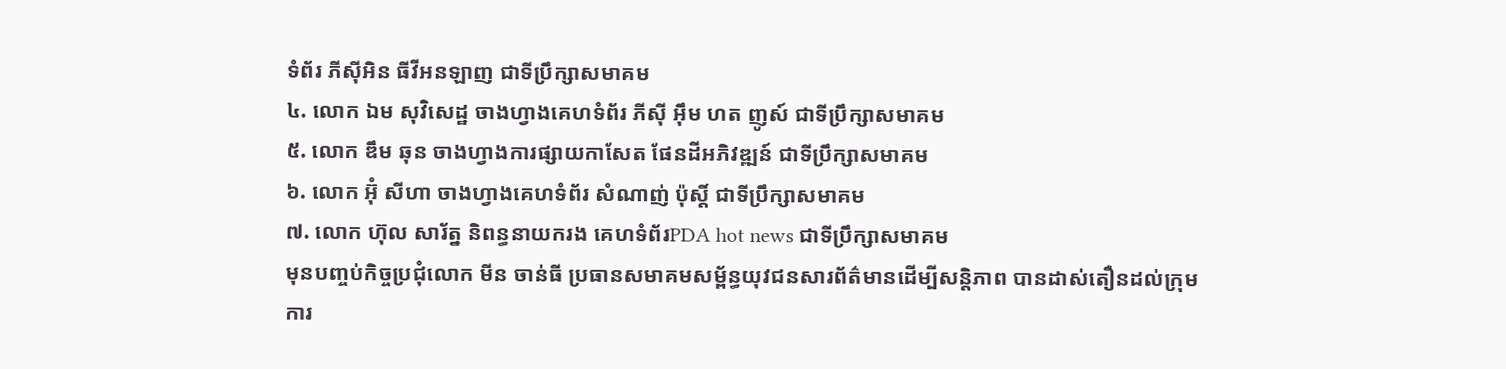ទំព័រ ភីសុីអិន ធីវីអនឡាញ ជាទីប្រឹក្សាសមាគម
៤. លោក ឯម សុវិសេដ្ឋ ចាងហ្វាងគេហទំព័រ ភីសុី អុឹម ហត ញូស៍ ជាទីប្រឹក្សាសមាគម
៥. លោក ឌឹម ឆុន ចាងហ្វាងការផ្សាយកាសែត ផែនដីអភិវឌ្ឍន៍ ជាទីប្រឹក្សាសមាគម
៦. លោក អ៊ុំ សីហា ចាងហ្វាងគេហទំព័រ សំណាញ់ ប៉ុស្តិ៍ ជាទីប្រឹក្សាសមាគម
៧. លោក ហ៊ុល សារ័ត្ន និពន្ធនាយករង គេហទំព័រPDA hot news ជាទីប្រឹក្សាសមាគម
មុនបញ្ចប់កិច្ចប្រជុំលោក មីន ចាន់ធី ប្រធានសមាគមសម្ព័ន្ធយុវជនសារព័ត៌មានដើម្បីសន្តិភាព បានដាស់តឿនដល់ក្រុមការ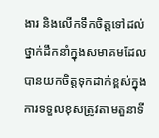ងារ និងលើកទឹកចិត្តទៅដល់ថ្នាក់ដឹកនាំក្នុងសមាគមដែលបានយកចិត្តទុកដាក់ខ្ពស់ក្នុងការទទួលខុសត្រូវតាមតួនាទី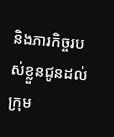និងភារកិច្ចរបស់ខ្លួនជូនដល់ក្រុម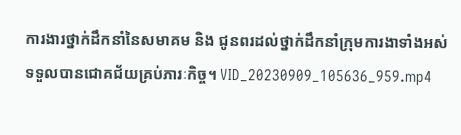ការងារថ្នាក់ដឹកនាំនៃសមាគម និង ជូនពរដល់ថ្នាក់ដឹកនាំក្រុមការងាទាំងអស់ទទួលបានជោគជ័យគ្រប់ភារៈកិច្ច។ VID_20230909_105636_959.mp4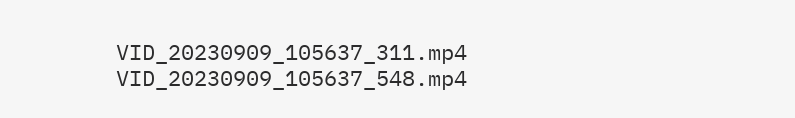VID_20230909_105637_311.mp4
VID_20230909_105637_548.mp4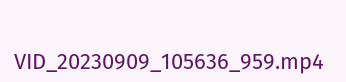VID_20230909_105636_959.mp4